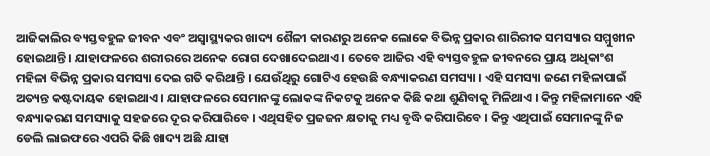ଆଜିକାଲିର ବ୍ୟସ୍ତବହୁଳ ଜୀବନ ଏବଂ ଅସ୍ୱାସ୍ଥ୍ୟକର ଖାଦ୍ୟ ଶୈଳୀ କାରଣରୁ ଅନେକ ଲୋକେ ବିଭିନ୍ନ ପ୍ରକାର ଶାରିରୀକ ସମସ୍ୟାର ସମ୍ମୁଖୀନ ହୋଇଥାନ୍ତି । ଯାହାଫଳରେ ଶରୀରରେ ଅନେକ ରୋଗ ଦେଖାଦେଇଥାଏ । ତେବେ ଆଜିର ଏହି ବ୍ୟସ୍ତବହୁଳ ଜୀବନରେ ପ୍ରାୟ ଅଧିକାଂଶ ମହିଳା ବିଭିନ୍ନ ପ୍ରକାର ସମସ୍ୟା ଦେଇ ଗତି କରିଥାନ୍ତି । ଯେଉଁଥିରୁ ଗୋଟିଏ ହେଉଛି ବନ୍ଧ୍ୟାକରଣ ସମସ୍ୟା । ଏହି ସମସ୍ୟା ଜଣେ ମହିଳାପାଇଁ ଅତ୍ୟନ୍ତ କଷ୍ଟଦାୟକ ହୋଇଥାଏ । ଯାହାଫଳରେ ସେମାନଙ୍କୁ ଲୋକଙ୍କ ନିକଟକୁ ଅନେକ କିଛି କଥା ଶୁଣିବାକୁ ମିଳିଥାଏ । କିନ୍ତୁ ମହିଳାମାନେ ଏହି ବନ୍ଧ୍ୟାକରଣ ସମସ୍ୟାକୁ ସହଜରେ ଦୂର କରିପାରିବେ । ଏଥିସହିତ ପ୍ରଜଜନ କ୍ଷତାକୁ ମଧ୍ୟ ବୃଦ୍ଧି କରିପାରିବେ । କିନ୍ତୁ ଏଥିପାଇଁ ସେମାନଙ୍କୁ ନିଜ ଡେଲି ଲାଇଫରେ ଏପରି କିଛି ଖାଦ୍ୟ ଅଛି ଯାହା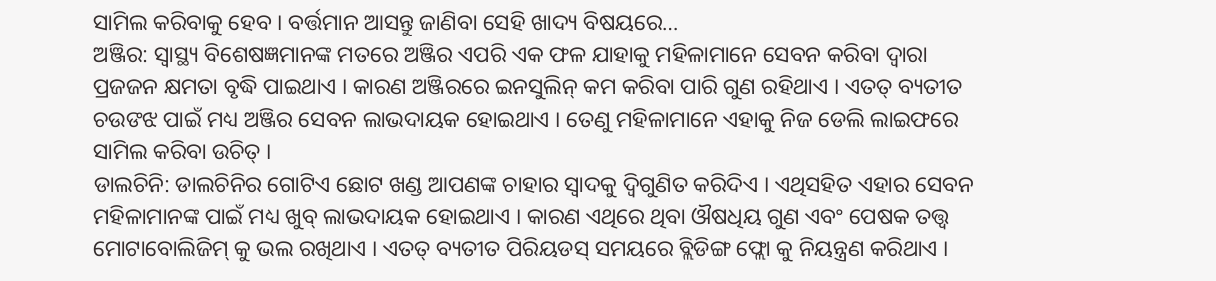ସାମିଲ କରିବାକୁ ହେବ । ବର୍ତ୍ତମାନ ଆସନ୍ତୁ ଜାଣିବା ସେହି ଖାଦ୍ୟ ବିଷୟରେ…
ଅଞ୍ଜିର: ସ୍ୱାସ୍ଥ୍ୟ ବିଶେଷଜ୍ଞମାନଙ୍କ ମତରେ ଅଞ୍ଜିର ଏପରି ଏକ ଫଳ ଯାହାକୁ ମହିଳାମାନେ ସେବନ କରିବା ଦ୍ୱାରା ପ୍ରଜଜନ କ୍ଷମତା ବୃଦ୍ଧି ପାଇଥାଏ । କାରଣ ଅଞ୍ଜିରରେ ଇନସୁଲିନ୍ କମ କରିବା ପାରି ଗୁଣ ରହିଥାଏ । ଏତତ୍ ବ୍ୟତୀତ ଚଉଙଝ ପାଇଁ ମଧ୍ୟ ଅଞ୍ଜିର ସେବନ ଲାଭଦାୟକ ହୋଇଥାଏ । ତେଣୁ ମହିଳାମାନେ ଏହାକୁ ନିଜ ଡେଲି ଲାଇଫରେ ସାମିଲ କରିବା ଉଚିତ୍ ।
ଡାଲଚିନି: ଡାଲଚିନିର ଗୋଟିଏ ଛୋଟ ଖଣ୍ଡ ଆପଣଙ୍କ ଚାହାର ସ୍ୱାଦକୁ ଦ୍ୱିଗୁଣିତ କରିଦିଏ । ଏଥିସହିତ ଏହାର ସେବନ ମହିଳାମାନଙ୍କ ପାଇଁ ମଧ୍ୟ ଖୁବ୍ ଲାଭଦାୟକ ହୋଇଥାଏ । କାରଣ ଏଥିରେ ଥିବା ଔଷଧିୟ ଗୁଣ ଏବଂ ପେଷକ ତତ୍ତ୍ୱ ମୋଟାବୋଲିଜିମ୍ କୁ ଭଲ ରଖିଥାଏ । ଏତତ୍ ବ୍ୟତୀତ ପିରିୟଡସ୍ ସମୟରେ ବ୍ଲିଡିଙ୍ଗ ଫ୍ଲୋ କୁ ନିୟନ୍ତ୍ରଣ କରିଥାଏ ।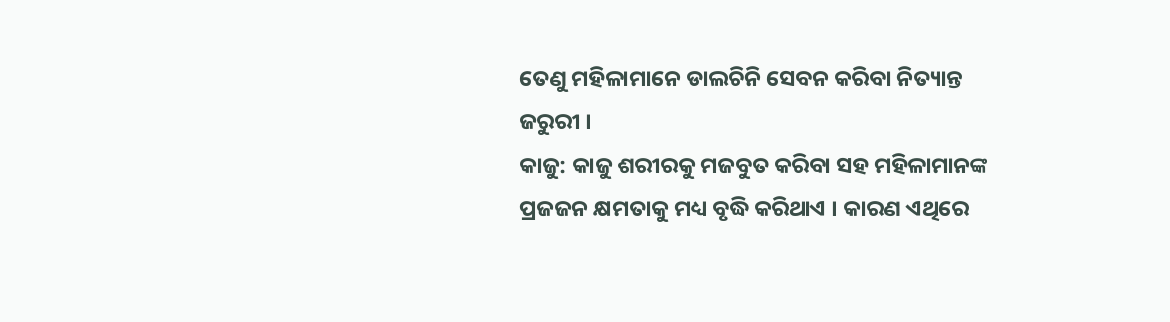ତେଣୁ ମହିଳାମାନେ ଡାଲଚିନି ସେବନ କରିବା ନିତ୍ୟାନ୍ତ ଜରୁରୀ ।
କାଜୁ: କାଜୁ ଶରୀରକୁ ମଜବୁତ କରିବା ସହ ମହିଳାମାନଙ୍କ ପ୍ରଜଜନ କ୍ଷମତାକୁ ମଧ୍ୟ ବୃଦ୍ଧି କରିଥାଏ । କାରଣ ଏଥିରେ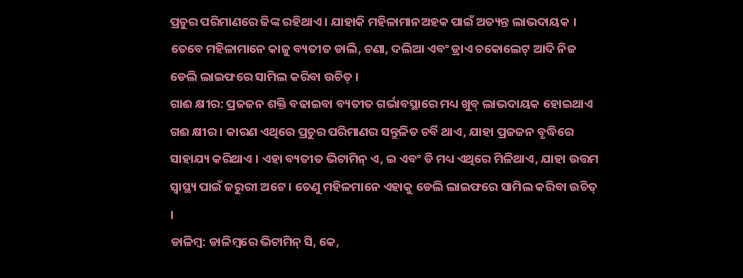ପ୍ରଚୁର ପରିମାଣରେ ଜିଙ୍କ ରହିଥାଏ । ଯାହାକି ମହିଳାମାନଅହକ ପାଇଁ ଅତ୍ୟନ୍ତ ଲାଭଦାୟକ । ତେବେ ମହିଳାମାନେ କାଜୁ ବ୍ୟତୀତ ଡାଲି, ଚଣା, ଦଲିଆ ଏବଂ ଡ୍ରାଏ ଚକୋଲେଟ୍ ଆଦି ନିଜ ଡେଲି ଲାଇଫରେ ସାମିଲ କରିବା ଉଚିତ୍ ।
ଗାଈ କ୍ଷୀର: ପ୍ରଜଜନ ଶକ୍ତି ବଢାଇବା ବ୍ୟତୀତ ଗର୍ଭାବସ୍ଥାରେ ମଧ୍ୟ ଖୁବ୍ ଲାଭଦାୟକ ହୋଇଥାଏ ଗଈ କ୍ଷୀର । କାରଣ ଏଥିରେ ପ୍ରଚୁର ପରିମାଣର ସନ୍ତୁଳିତ ଚର୍ବି ଥାଏ, ଯାହା ପ୍ରଜଜନ ବୃଦ୍ଧିରେ ସାହାଯ୍ୟ କରିଥାଏ । ଏହା ବ୍ୟତୀତ ଭିଟାମିନ୍ ଏ, ଇ ଏବଂ ଡି ମଧ୍ୟ ଏଥିରେ ମିଳିଥାଏ, ଯାହା ଉତ୍ତମ ସ୍ୱାସ୍ଥ୍ୟ ପାଇଁ ଜରୁରୀ ଅଟେ । ତେଣୁ ମହିଳମାନେ ଏହାକୁ ଡେଲି ଲାଇଫରେ ସାମିଲ କରିବା ଉଚିତ୍ ।
ଡାଳିମ୍ବ: ଡାଳିମ୍ବରେ ଭିଟାମିନ୍ ସି, କେ,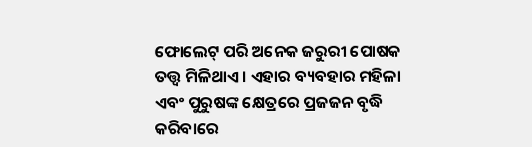ଫୋଲେଟ୍ ପରି ଅନେକ ଜରୁରୀ ପୋଷକ ତତ୍ତ୍ୱ ମିଳିଥାଏ । ଏହାର ବ୍ୟବହାର ମହିଳା ଏବଂ ପୁରୁଷଙ୍କ କ୍ଷେତ୍ରରେ ପ୍ରଜଜନ ବୃଦ୍ଧି କରିବାରେ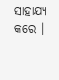ସାହାଯ୍ୟ କରେ ।